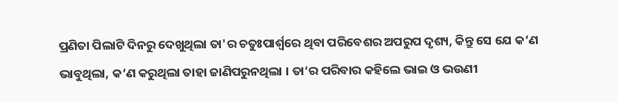ପ୍ରଣିତା ପିଲାଟି ଦିନରୁ ଦେଖୁଥିଲା ତା'ର ଚତୁଃପାର୍ଶ୍ୱରେ ଥିବା ପରିବେଶର ଅପରୁପ ଦୃଶ୍ୟ, କିନ୍ତୁ ସେ ଯେ କ‘ଣ ଭାବୁଥିଲା, କ‘ଣ କରୁଥିଲା ତାହା ଜାଣିପରୁନଥିଲା । ତା‘ର ପରିବାର କହିଲେ ଭାଇ ଓ ଭଉଣୀ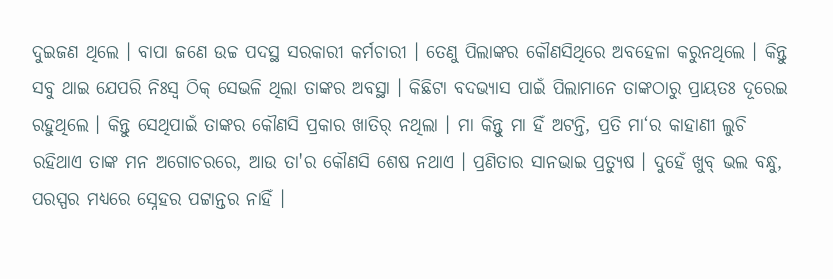ଦୁଇଜଣ ଥିଲେ । ବାପା ଜଣେ ଉଚ୍ଚ ପଦସ୍ଥ ସରକାରୀ କର୍ମଚାରୀ । ତେଣୁ ପିଲାଙ୍କର କୌଣସିଥିରେ ଅବହେଳା କରୁନଥିଲେ । କିନ୍ତୁ ସବୁ ଥାଇ ଯେପରି ନିଃସ୍ୱ ଠିକ୍ ସେଭଳି ଥିଲା ତାଙ୍କର ଅବସ୍ଥା । କିଛିଟା ବଦଭ୍ୟାସ ପାଇଁ ପିଲାମାନେ ତାଙ୍କଠାରୁ ପ୍ରାୟତଃ ଦୂରେଇ ରହୁଥିଲେ । କିନ୍ତୁ ସେଥିପାଇଁ ତାଙ୍କର କୌଣସି ପ୍ରକାର ଖାତିର୍ ନଥିଲା । ମା କିନ୍ତୁ ମା ହିଁ ଅଟନ୍ତି, ପ୍ରତି ମା‘ର କାହାଣୀ ଲୁଚି ରହିଥାଏ ତାଙ୍କ ମନ ଅଗୋଚରରେ, ଆଉ ତା'ର କୌଣସି ଶେଷ ନଥାଏ । ପ୍ରଣିତାର ସାନଭାଇ ପ୍ରତ୍ୟୁଷ । ଦୁହେଁ ଖୁବ୍ ଭଲ ବନ୍ଧୁ, ପରସ୍ପର ମଧ୍ୟରେ ସ୍ନେହର ପଟ୍ଟାନ୍ତର ନାହିଁ ।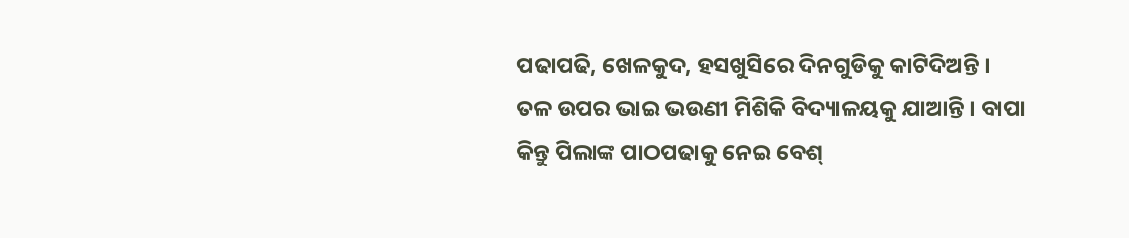ପଢାପଢି, ଖେଳକୁଦ, ହସଖୁସିରେ ଦିନଗୁଡିକୁ କାଟିଦିଅନ୍ତି । ତଳ ଉପର ଭାଇ ଭଉଣୀ ମିଶିକି ବିଦ୍ୟାଳୟକୁ ଯାଆନ୍ତି । ବାପା କିନ୍ତୁ ପିଲାଙ୍କ ପାଠପଢାକୁ ନେଇ ବେଶ୍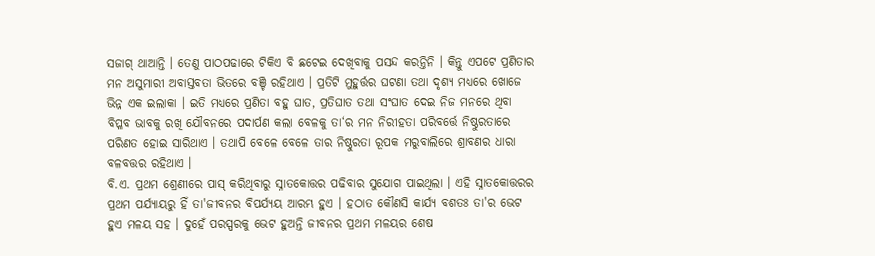ସଜାଗ୍ ଥାଆନ୍ତି । ତେଣୁ ପାଠପଢାରେ ଟିକିଏ ବି ଛଟେଇ ଦେଖିବାକୁ ପସନ୍ଦ କରନ୍ତିନି । କିନ୍ତୁ ଏପଟେ ପ୍ରଣିତାର ମନ ଅସୁମାରୀ ଅବାସ୍ତବତା ଭିତରେ ବଞ୍ଚି ରହିଥାଏ । ପ୍ରତିଟି ମୁହୁର୍ତ୍ତର ଘଟଣା ତଥା ଦୃଶ୍ୟ ମଧ୍ୟରେ ଖୋଜେ ଭିନ୍ନ ଏକ ଇଲାକା । ଇତି ମଧ୍ୟରେ ପ୍ରଣିତା ବହୁ ଘାତ, ପ୍ରତିଘାତ ତଥା ସଂଘାତ ଦେଇ ନିଜ ମନରେ ଥିବା ବିପ୍ଳବ ଭାବକୁ ରଖି ଯୌବନରେ ପଦାର୍ପଣ କଲା ବେଳକୁ ତା‘ର ମନ ନିରୀହତା ପରିବର୍ତ୍ତେ ନିଷ୍ଠୁରତାରେ ପରିଣତ ହୋଇ ସାରିଥାଏ । ତଥାପି ବେଳେ ବେଳେ ତାର ନିଷ୍ଠୁରତା ରୂପକ ମରୁବାଲିରେ ଶ୍ରାବଣର ଧାରା ବଳବତ୍ତର ରହିଥାଏ ।
ବି.ଏ. ପ୍ରଥମ ଶ୍ରେଣୀରେ ପାସ୍ କରିଥିବାରୁ ସ୍ନାତକୋତ୍ତର ପଢିବାର ସୁଯୋଗ ପାଇଥିଲା । ଏହି ସ୍ନାତକୋତ୍ତରର ପ୍ରଥମ ପର୍ଯ୍ୟାୟରୁ ହିଁ ତା'ଜୀବନର ବିପର୍ଯ୍ୟୟ ଆରମ୍ଭ ହୁଏ । ହଠାତ କୌଣସି କାର୍ଯ୍ୟ ବଶତଃ ତା'ର ଭେଟ ହୁଏ ମଳୟ ସହ । ଦୁହେଁ ପରସ୍ପରକୁ ଭେଟ ହୁଅନ୍ତି ଜୀବନର ପ୍ରଥମ ମଳୟର ଶେଷ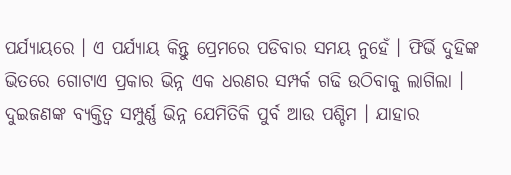ପର୍ଯ୍ୟାୟରେ । ଏ ପର୍ଯ୍ୟାୟ କିନ୍ତୁ ପ୍ରେମରେ ପଡିବାର ସମୟ ନୁହେଁ । ଫିର୍ଭି ଦୁହିଙ୍କ ଭିତରେ ଗୋଟାଏ ପ୍ରକାର ଭିନ୍ନ ଏକ ଧରଣର ସମ୍ପର୍କ ଗଢି ଉଠିବାକୁ ଲାଗିଲା । ଦୁଇଜଣଙ୍କ ବ୍ୟକ୍ତିତ୍ୱ ସମ୍ପୁର୍ଣ୍ଣ ଭିନ୍ନ ଯେମିତିକି ପୁର୍ବ ଆଉ ପଶ୍ଚିମ । ଯାହାର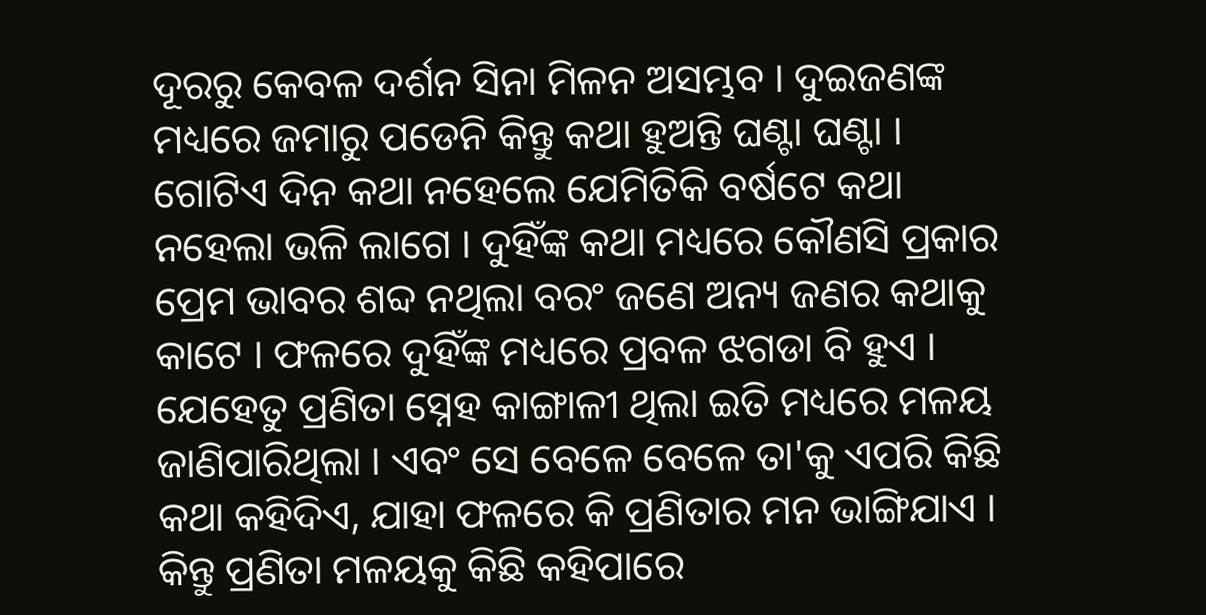ଦୂରରୁ କେବଳ ଦର୍ଶନ ସିନା ମିଳନ ଅସମ୍ଭବ । ଦୁଇଜଣଙ୍କ ମଧ୍ୟରେ ଜମାରୁ ପଡେନି କିନ୍ତୁ କଥା ହୁଅନ୍ତି ଘଣ୍ଟା ଘଣ୍ଟା । ଗୋଟିଏ ଦିନ କଥା ନହେଲେ ଯେମିତିକି ବର୍ଷଟେ କଥା ନହେଲା ଭଳି ଲାଗେ । ଦୁହିଁଙ୍କ କଥା ମଧ୍ୟରେ କୌଣସି ପ୍ରକାର ପ୍ରେମ ଭାବର ଶବ୍ଦ ନଥିଲା ବରଂ ଜଣେ ଅନ୍ୟ ଜଣର କଥାକୁ କାଟେ । ଫଳରେ ଦୁହିଁଙ୍କ ମଧ୍ୟରେ ପ୍ରବଳ ଝଗଡା ବି ହୁଏ । ଯେହେତୁ ପ୍ରଣିତା ସ୍ନେହ କାଙ୍ଗାଳୀ ଥିଲା ଇତି ମଧ୍ୟରେ ମଳୟ ଜାଣିପାରିଥିଲା । ଏବଂ ସେ ବେଳେ ବେଳେ ତା'କୁ ଏପରି କିଛି କଥା କହିଦିଏ, ଯାହା ଫଳରେ କି ପ୍ରଣିତାର ମନ ଭାଙ୍ଗିଯାଏ । କିନ୍ତୁ ପ୍ରଣିତା ମଳୟକୁ କିଛି କହିପାରେ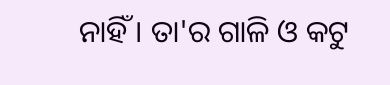ନାହିଁ । ତା'ର ଗାଳି ଓ କଟୁ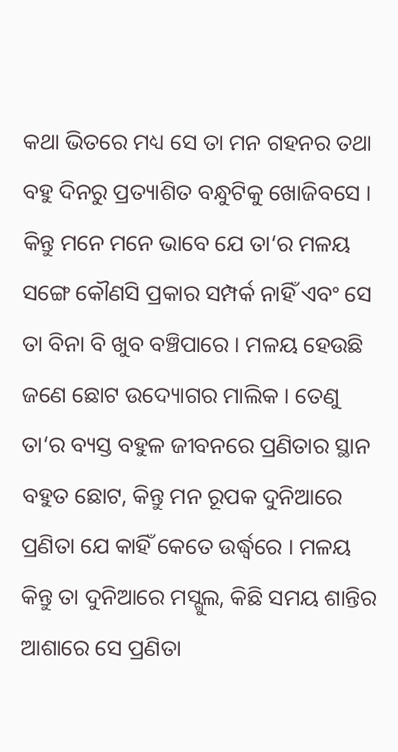କଥା ଭିତରେ ମଧ୍ୟ ସେ ତା ମନ ଗହନର ତଥା ବହୁ ଦିନରୁ ପ୍ରତ୍ୟାଶିତ ବନ୍ଧୁଟିକୁ ଖୋଜିବସେ । କିନ୍ତୁ ମନେ ମନେ ଭାବେ ଯେ ତା‘ର ମଳୟ ସଙ୍ଗେ କୌଣସି ପ୍ରକାର ସମ୍ପର୍କ ନାହିଁ ଏବଂ ସେ ତା ବିନା ବି ଖୁବ ବଞ୍ଚିପାରେ । ମଳୟ ହେଉଛି ଜଣେ ଛୋଟ ଉଦ୍ୟୋଗର ମାଲିକ । ତେଣୁ ତା‘ର ବ୍ୟସ୍ତ ବହୁଳ ଜୀବନରେ ପ୍ରଣିତାର ସ୍ଥାନ ବହୁତ ଛୋଟ, କିନ୍ତୁ ମନ ରୂପକ ଦୁନିଆରେ ପ୍ରଣିତା ଯେ କାହିଁ କେତେ ଉର୍ଦ୍ଧ୍ୱରେ । ମଳୟ କିନ୍ତୁ ତା ଦୁନିଆରେ ମସ୍ଗୁଲ, କିଛି ସମୟ ଶାନ୍ତିର ଆଶାରେ ସେ ପ୍ରଣିତା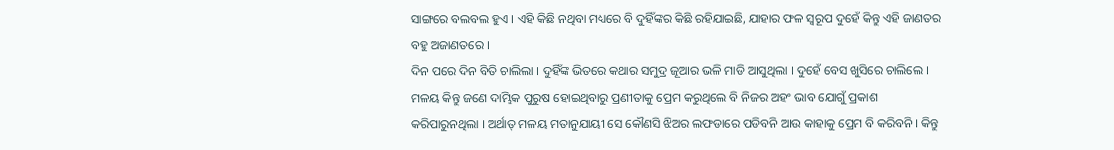ସାଙ୍ଗରେ ବଲବଲ ହୁଏ । ଏହି କିଛି ନଥିବା ମଧ୍ୟରେ ବି ଦୁହିଁଙ୍କର କିଛି ରହିଯାଇଛି, ଯାହାର ଫଳ ସ୍ୱରୂପ ଦୁହେଁ କିନ୍ତୁ ଏହି ଜାଣତର ବହୁ ଅଜାଣତରେ ।
ଦିନ ପରେ ଦିନ ବିତି ଚାଲିଲା । ଦୁହିଁଙ୍କ ଭିତରେ କଥାର ସମୁଦ୍ର ଜୂଆର ଭଳି ମାଡି ଆସୁଥିଲା । ଦୁହେଁ ବେସ ଖୁସିରେ ଚାଲିଲେ । ମଳୟ କିନ୍ତୁ ଜଣେ ଦାମ୍ଭିକ ପୁରୁଷ ହୋଇଥିବାରୁ ପ୍ରଣୀତାକୁ ପ୍ରେମ କରୁଥିଲେ ବି ନିଜର ଅହଂ ଭାବ ଯୋଗୁଁ ପ୍ରକାଶ କରିପାରୁନଥିଲା । ଅର୍ଥାତ୍ ମଳୟ ମତାନୁଯାୟୀ ସେ କୌଣସି ଝିଅର ଲଫଡାରେ ପଡିବନି ଆଉ କାହାକୁ ପ୍ରେମ ବି କରିବନି । କିନ୍ତୁ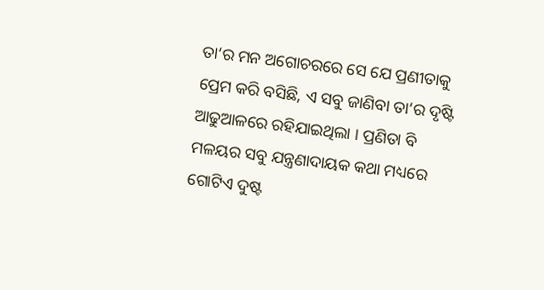ତା‘ର ମନ ଅଗୋଚରରେ ସେ ଯେ ପ୍ରଣୀତାକୁ ପ୍ରେମ କରି ବସିଛି, ଏ ସବୁ ଜାଣିବା ତା‘ର ଦୃଷ୍ଟି ଆଢୁଆଳରେ ରହିଯାଇଥିଲା । ପ୍ରଣିତା ବି ମଳୟର ସବୁ ଯନ୍ତ୍ରଣାଦାୟକ କଥା ମଧ୍ୟରେ ଗୋଟିଏ ଦୁଷ୍ଟ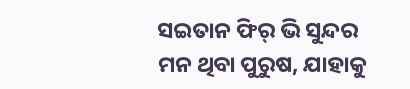ସଇତାନ ଫିର୍ ଭି ସୁନ୍ଦର ମନ ଥିବା ପୁରୁଷ, ଯାହାକୁ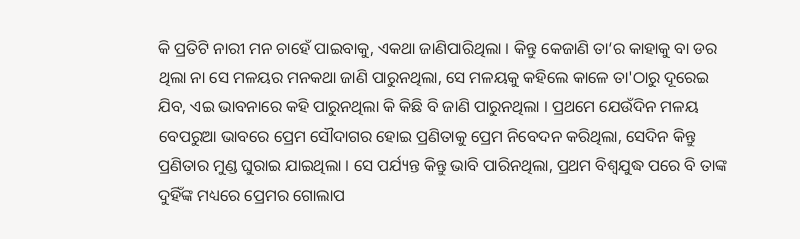କି ପ୍ରତିଟି ନାରୀ ମନ ଚାହେଁ ପାଇବାକୁ, ଏକଥା ଜାଣିପାରିଥିଲା । କିନ୍ତୁ କେଜାଣି ତା‘ର କାହାକୁ ବା ଡର ଥିଲା ନା ସେ ମଳୟର ମନକଥା ଜାଣି ପାରୁନଥିଲା, ସେ ମଳୟକୁ କହିଲେ କାଳେ ତା'ଠାରୁ ଦୂରେଇ ଯିବ, ଏଇ ଭାବନାରେ କହି ପାରୁନଥିଲା କି କିଛି ବି ଜାଣି ପାରୁନଥିଲା । ପ୍ରଥମେ ଯେଉଁଦିନ ମଳୟ ବେପରୁଆ ଭାବରେ ପ୍ରେମ ସୌଦାଗର ହୋଇ ପ୍ରଣିତାକୁ ପ୍ରେମ ନିବେଦନ କରିଥିଲା, ସେଦିନ କିନ୍ତୁ ପ୍ରଣିତାର ମୁଣ୍ଡ ଘୁରାଇ ଯାଇଥିଲା । ସେ ପର୍ଯ୍ୟନ୍ତ କିନ୍ତୁ ଭାବି ପାରିନଥିଲା, ପ୍ରଥମ ବିଶ୍ୱଯୁଦ୍ଧ ପରେ ବି ତାଙ୍କ ଦୁହିଁଙ୍କ ମଧ୍ୟରେ ପ୍ରେମର ଗୋଲାପ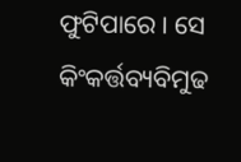ଫୁଟିପାରେ । ସେ କିଂକର୍ତ୍ତବ୍ୟବିମୁଢ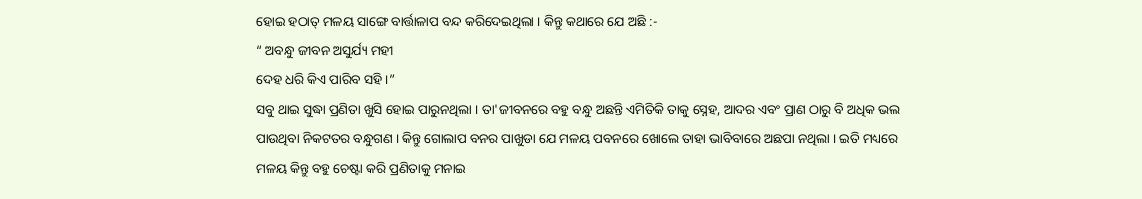ହୋଇ ହଠାତ୍ ମଳୟ ସାଙ୍ଗେ ବାର୍ତ୍ତାଳାପ ବନ୍ଦ କରିଦେଇଥିଲା । କିନ୍ତୁ କଥାରେ ଯେ ଅଛି :-
“ ଅବନ୍ଧୁ ଜୀବନ ଅସୁର୍ଯ୍ୟ ମହୀ
ଦେହ ଧରି କିଏ ପାରିବ ସହି ।”
ସବୁ ଥାଇ ସୁଦ୍ଧା ପ୍ରଣିତା ଖୁସି ହୋଇ ପାରୁନଥିଲା । ତା'ଜୀବନରେ ବହୁ ବନ୍ଧୁ ଅଛନ୍ତି ଏମିତିକି ତାକୁ ସ୍ନେହ, ଆଦର ଏବଂ ପ୍ରାଣ ଠାରୁ ବି ଅଧିକ ଭଲ ପାଉଥିବା ନିକଟତର ବନ୍ଧୁଗଣ । କିନ୍ତୁ ଗୋଲାପ ବନର ପାଖୁଡା ଯେ ମଳୟ ପବନରେ ଖୋଲେ ତାହା ଭାବିବାରେ ଅଛପା ନଥିଲା । ଇତି ମଧ୍ୟରେ ମଳୟ କିନ୍ତୁ ବହୁ ଚେଷ୍ଟା କରି ପ୍ରଣିତାକୁ ମନାଇ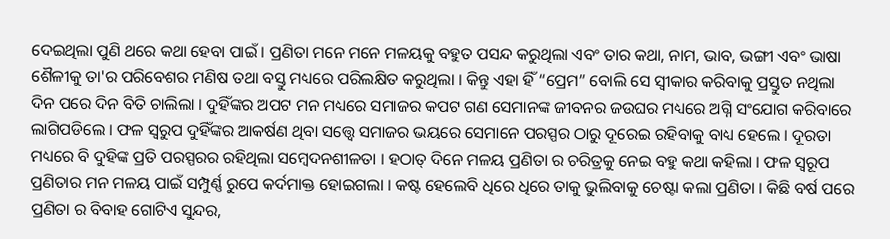ଦେଇଥିଲା ପୁଣି ଥରେ କଥା ହେବା ପାଇଁ । ପ୍ରଣିତା ମନେ ମନେ ମଳୟକୁ ବହୁତ ପସନ୍ଦ କରୁଥିଲା ଏବଂ ତାର କଥା, ନାମ, ଭାବ, ଭଙ୍ଗୀ ଏବଂ ଭାଷା ଶୈଳୀକୁ ତା'ର ପରିବେଶର ମଣିଷ ତଥା ବସ୍ତୁ ମଧ୍ୟରେ ପରିଲକ୍ଷିତ କରୁଥିଲା । କିନ୍ତୁ ଏହା ହିଁ “ପ୍ରେମ” ବୋଲି ସେ ସ୍ୱୀକାର କରିବାକୁ ପ୍ରସ୍ତୁତ ନଥିଲା
ଦିନ ପରେ ଦିନ ବିତି ଚାଲିଲା । ଦୁହିଁଙ୍କର ଅପଟ ମନ ମଧ୍ୟରେ ସମାଜର କପଟ ଗଣ ସେମାନଙ୍କ ଜୀବନର ଜଉଘର ମଧ୍ୟରେ ଅଗ୍ନି ସଂଯୋଗ କରିବାରେ ଲାଗିପଡିଲେ । ଫଳ ସ୍ୱରୁପ ଦୁହିଁଙ୍କର ଆକର୍ଷଣ ଥିବା ସତ୍ତ୍ୱେ ସମାଜର ଭୟରେ ସେମାନେ ପରସ୍ପର ଠାରୁ ଦୂରେଇ ରହିବାକୁ ବାଧ୍ୟ ହେଲେ । ଦୂରତା ମଧ୍ୟରେ ବି ଦୁହିଙ୍କ ପ୍ରତି ପରସ୍ପରର ରହିଥିଲା ସମ୍ବେଦନଶୀଳତା । ହଠାତ୍ ଦିନେ ମଳୟ ପ୍ରଣିତା ର ଚରିତ୍ରକୁ ନେଇ ବହୁ କଥା କହିଲା । ଫଳ ସ୍ୱରୂପ ପ୍ରଣିତାର ମନ ମଳୟ ପାଇଁ ସମ୍ପୁର୍ଣ୍ଣ ରୁପେ କର୍ଦମାକ୍ତ ହୋଇଗଲା । କଷ୍ଟ ହେଲେବି ଧିରେ ଧିରେ ତାକୁ ଭୁଲିବାକୁ ଚେଷ୍ଟା କଲା ପ୍ରଣିତା । କିଛି ବର୍ଷ ପରେ ପ୍ରଣିତା ର ବିବାହ ଗୋଟିଏ ସୁନ୍ଦର,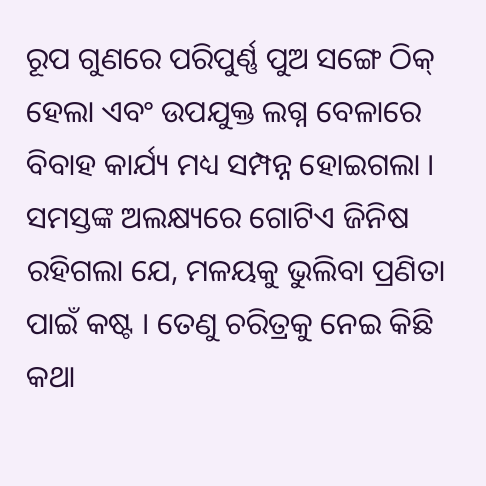ରୂପ ଗୁଣରେ ପରିପୁର୍ଣ୍ଣ ପୁଅ ସଙ୍ଗେ ଠିକ୍ ହେଲା ଏବଂ ଉପଯୁକ୍ତ ଲଗ୍ନ ବେଳାରେ ବିବାହ କାର୍ଯ୍ୟ ମଧ୍ୟ ସମ୍ପନ୍ନ ହୋଇଗଲା ।
ସମସ୍ତଙ୍କ ଅଲକ୍ଷ୍ୟରେ ଗୋଟିଏ ଜିନିଷ ରହିଗଲା ଯେ, ମଳୟକୁ ଭୁଲିବା ପ୍ରଣିତା ପାଇଁ କଷ୍ଟ । ତେଣୁ ଚରିତ୍ରକୁ ନେଇ କିଛି କଥା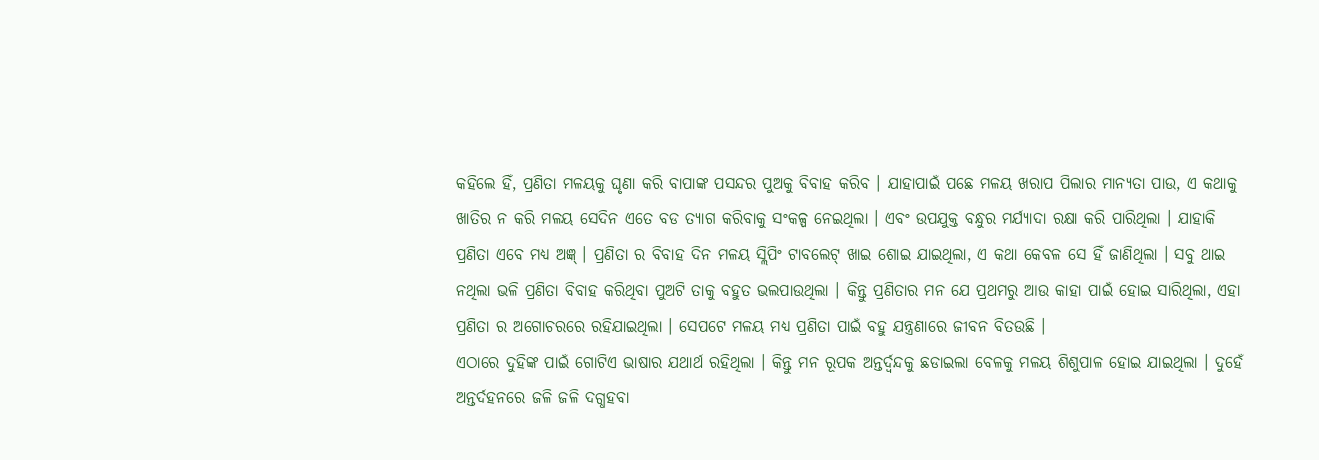କହିଲେ ହିଁ, ପ୍ରଣିତା ମଳୟକୁ ଘୃଣା କରି ବାପାଙ୍କ ପସନ୍ଦର ପୁଅକୁ ବିବାହ କରିବ । ଯାହାପାଇଁ ପଛେ ମଳୟ ଖରାପ ପିଲାର ମାନ୍ୟତା ପାଉ, ଏ କଥାକୁ ଖାତିର ନ କରି ମଳୟ ସେଦିନ ଏତେ ବଡ ତ୍ୟାଗ କରିବାକୁ ସଂକଳ୍ପ ନେଇଥିଲା । ଏବଂ ଉପଯୁକ୍ତ ବନ୍ଧୁର ମର୍ଯ୍ୟାଦା ରକ୍ଷା କରି ପାରିଥିଲା । ଯାହାକି ପ୍ରଣିତା ଏବେ ମଧ୍ୟ ଅଜ୍ଞ୍ । ପ୍ରଣିତା ର ବିବାହ ଦିନ ମଳୟ ସ୍ଲିପିଂ ଟାବଲେଟ୍ ଖାଇ ଶୋଇ ଯାଇଥିଲା, ଏ କଥା କେବଳ ସେ ହିଁ ଜାଣିଥିଲା । ସବୁ ଥାଇ ନଥିଲା ଭଳି ପ୍ରଣିତା ବିବାହ କରିଥିବା ପୁଅଟି ତାକୁ ବହୁତ ଭଲପାଉଥିଲା । କିନ୍ତୁ ପ୍ରଣିତାର ମନ ଯେ ପ୍ରଥମରୁ ଆଉ କାହା ପାଇଁ ହୋଇ ସାରିଥିଲା, ଏହା ପ୍ରଣିତା ର ଅଗୋଚରରେ ରହିଯାଇଥିଲା । ସେପଟେ ମଳୟ ମଧ୍ୟ ପ୍ରଣିତା ପାଇଁ ବହୁ ଯନ୍ତ୍ରଣାରେ ଜୀବନ ବିତଉଛି ।
ଏଠାରେ ଦୁହିଙ୍କ ପାଇଁ ଗୋଟିଏ ଭାଷାର ଯଥାର୍ଥ ରହିଥିଲା । କିନ୍ତୁ ମନ ରୂପକ ଅନ୍ତର୍ଦ୍ୱନ୍ଦକୁ ଛଡାଇଲା ବେଳକୁ ମଳୟ ଶିଶୁପାଳ ହୋଇ ଯାଇଥିଲା । ଦୁହେଁ ଅନ୍ତର୍ଦହନରେ ଜଳି ଜଳି ଦଗ୍ଧହବା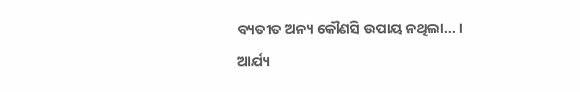ବ୍ୟତୀତ ଅନ୍ୟ କୌଣସି ଉପାୟ ନଥିଲା... ।
ଆର୍ଯ୍ୟ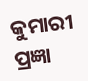କୁମାରୀ ପ୍ରଜ୍ଞା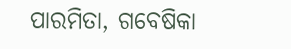ପାରମିତା, ଗବେଷିକା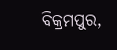ବିକ୍ରମପୁର,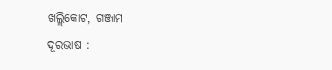ଖଲ୍ଲିକୋଟ, ଗଞ୍ଜାମ
ଦୂରଭାଷ :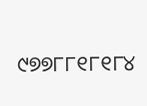୯୭୭୮୮୧୮୧୮୪